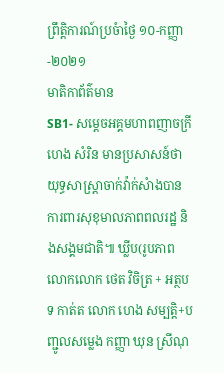ព្រឹត្តិការណ៍ប្រចំាថ្ងៃ ១០-កញ្ញា-២០២១
មាតិកាព័ត៌មាន
SB1- សម្តេចអគ្គមហាពញាចក្រី ហេង សំរិន មានប្រសាសន៍ថា យុទ្ធសាស្រ្តាចាក់វ៉ាក់សំាងបានការពារសុខុមាលភាពពលរដ្ឋ និងសង្គមជាតិ៕ ឃ្លីប(រូបភាព លោកលោក ថេត វិចិត្រ + អត្ថបទ កាត់ត លោក ហេង សម្បត្តិ+បញ្ជូលសម្លេង កញ្ញា ឃុន ស្រីណុ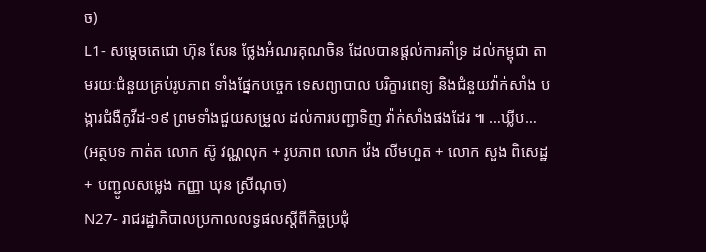ច)
L1- សម្ដេចតេជោ ហ៊ុន សែន ថ្លែងអំណរគុណចិន ដែលបានផ្ដល់ការគាំទ្រ ដល់កម្ពុជា តាមរយៈជំនួយគ្រប់រូបភាព ទាំងផ្នែកបច្ចេក ទេសព្យាបាល បរិក្ខារពេទ្យ និងជំនួយវ៉ាក់សាំង បង្ការជំងឺកូវីដ-១៩ ព្រមទាំងជួយសម្រួល ដល់ការបញ្ជាទិញ វ៉ាក់សាំងផងដែរ ៕ …ឃ្លីប… (អត្ថបទ កាត់ត លោក ស៊ូ វណ្ណលុក + រូបភាព លោក វ៉េង លីមហួត + លោក សួង ពិសេដ្ឋ + បញ្ជូលសម្លេង កញ្ញា ឃុន ស្រីណុច)
N27- រាជរដ្ឋាភិបាលប្រកាលលទ្ធផលស្ដីពីកិច្ចប្រជុំ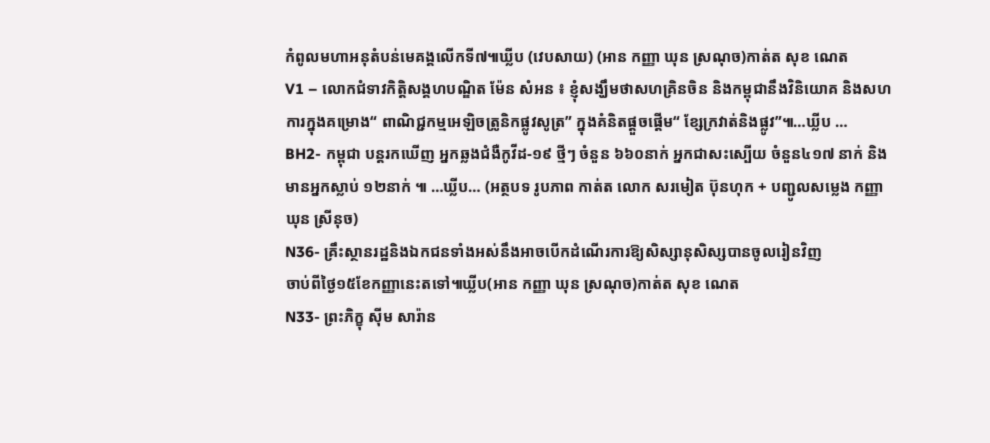កំពូលមហាអនុតំបន់មេគង្គលើកទី៧៕ឃ្លីប (វេបសាយ) (អាន កញ្ញា ឃុន ស្រណុច)កាត់ត សុខ ណេត
V1 – លោកជំទាវកិត្តិសង្គហបណ្ឌិត ម៉ែន សំអន ៖ ខ្ញុំសង្ឃឹមថាសហគ្រិនចិន និងកម្ពុជានឹងវិនិយោគ និងសហការក្នុងគម្រោង“ ពាណិជ្ជកម្មអេឡិចត្រូនិកផ្លូវសូត្រ” ក្នុងគំនិតផ្តួចផ្តើម“ ខ្សែក្រវាត់និងផ្លូវ”៕…ឃ្លីប …
BH2- កម្ពុជា បន្តរកឃើញ អ្នកឆ្លងជំងឺកូវីដ-១៩ ថ្មីៗ ចំនួន ៦៦០នាក់ អ្នកជាសះស្បើយ ចំនួន៤១៧ នាក់ និងមានអ្នកស្លាប់ ១២នាក់ ៕ …ឃ្លីប… (អត្ថបទ រូបភាព កាត់ត លោក សរមៀត ប៊ុនហុក + បញ្ជូលសម្លេង កញ្ញា ឃុន ស្រីនុច)
N36- គ្រឹះស្ថានរដ្ឋនិងឯកជនទាំងអស់នឹងអាចបើកដំណើរការឱ្យសិស្សានុសិស្សបានចូលរៀនវិញ
ចាប់ពីថ្ងៃ១៥ខែកញ្ញានេះតទៅ៕ឃ្លីប(អាន កញ្ញា ឃុន ស្រណុច)កាត់ត សុខ ណេត
N33- ព្រះភិក្ខុ ស៊ីម សារ៉ាន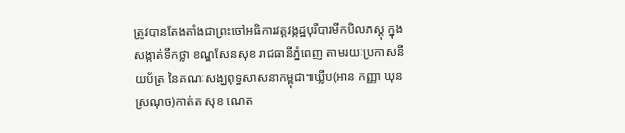ត្រូវបានតែងតាំងជាព្រះចៅអធិការវត្តវង្កដ្ឋបុរីបារមីកបិលភស្តុ ក្នុងសង្កាត់ទឹកថ្លា ខណ្ឌសែនសុខ រាជធានីភ្នំពេញ តាមរយៈប្រកាសនីយប័ត្រ នៃគណៈសង្ឃពុទ្ធសាសនាកម្ពុជា៕ឃ្លីប(អាន កញ្ញា ឃុន ស្រណុច)កាត់ត សុខ ណេត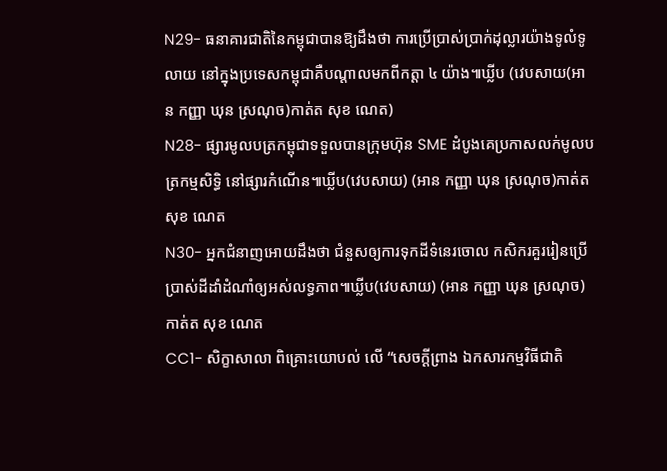N29- ធនាគារជាតិនៃកម្ពុជាបានឱ្យដឹងថា ការប្រើប្រាស់ប្រាក់ដុល្លារយ៉ាងទូលំទូលាយ នៅក្នុងប្រទេសកម្ពុជាគឺបណ្តាលមកពីកត្តា ៤ យ៉ាង៕ឃ្លីប (វេបសាយ(អាន កញ្ញា ឃុន ស្រណុច)កាត់ត សុខ ណេត)
N28- ផ្សារមូលបត្រកម្ពុជាទទួលបានក្រុមហ៊ុន SME ដំបូងគេប្រកាសលក់មូលបត្រកម្មសិទ្ធិ នៅផ្សារកំណើន៕ឃ្លីប(វេបសាយ) (អាន កញ្ញា ឃុន ស្រណុច)កាត់ត សុខ ណេត
N30- អ្នកជំនាញអោយដឹងថា ជំនួសឲ្យការទុកដីទំនេរចោល កសិករគួររៀនប្រើប្រាស់ដីដាំដំណាំឲ្យអស់លទ្ធភាព៕ឃ្លីប(វេបសាយ) (អាន កញ្ញា ឃុន ស្រណុច)កាត់ត សុខ ណេត
CC1- សិក្ខាសាលា ពិគ្រោះយោបល់ លើ “សេចក្តីព្រាង ឯកសារកម្មវិធីជាតិ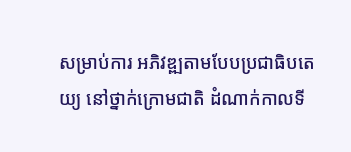សម្រាប់ការ អភិវឌ្ឍតាមបែបប្រជាធិបតេយ្យ នៅថ្នាក់ក្រោមជាតិ ដំណាក់កាលទី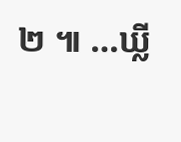២ ៕ …ឃ្លី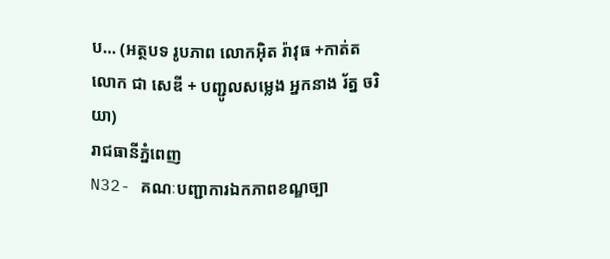ប… (អត្ថបទ រូបភាព លោកអ៊ិត រ៉ាវុធ +កាត់ត លោក ជា សេឌី + បញ្ជូលសម្លេង អ្នកនាង រ័ត្ន ចរិយា)
រាជធានីភ្នំពេញ
N32- គណៈបញ្ជាការឯកភាពខណ្ឌច្បា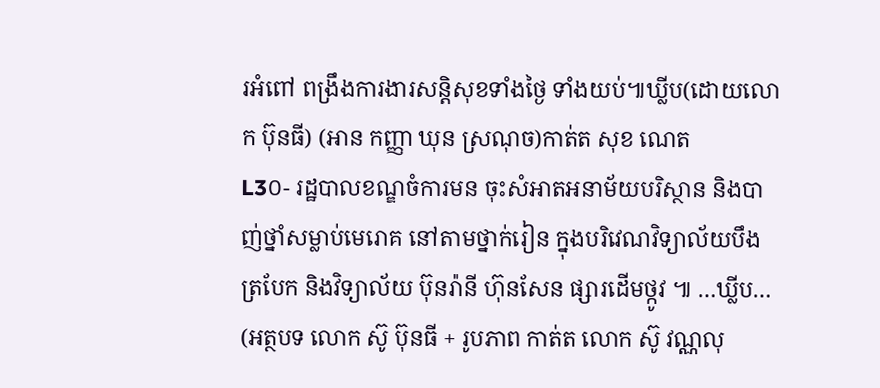រអំពៅ ពង្រឹងការងារសន្តិសុខទាំងថ្ងៃ ទាំងយប់៕ឃ្លីប(ដោយលោក ប៊ុនធី) (អាន កញ្ញា ឃុន ស្រណុច)កាត់ត សុខ ណេត
L3០- រដ្ឋបាលខណ្ឌចំការមន ចុះសំអាតអនាម័យបរិស្ថាន និងបាញ់ថ្នាំសម្លាប់មេរោគ នៅតាមថ្នាក់រៀន ក្នុងបរិវេណវិទ្យាល័យបឹងត្របែក និងវិទ្យាល័យ ប៊ុនរ៉ានី ហ៊ុនសែន ផ្សារដើមថ្កូវ ៕ …ឃ្លីប… (អត្ថបទ លោក ស៊ូ ប៊ុនធី + រូបភាព កាត់ត លោក ស៊ូ វណ្ណលុ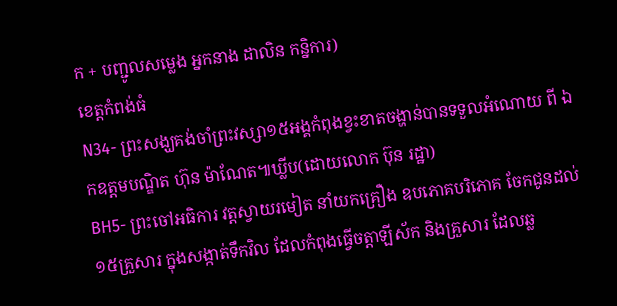ក + បញ្ជូលសម្លេង អ្នកនាង ដាលិន កន្និការ)
ខេត្តកំពង់ធំ
N34- ព្រះសង្ឃគង់ចាំព្រះវស្សា១៥អង្គកំពុងខ្វះខាតចង្ហាន់បានទទួលអំណោយ ពី ឯកឧត្ដមបណ្ឌិត ហ៊ុន ម៉ាណែត៕ឃ្លីប(ដោយលោក ប៊ុន រដ្ឋា)
BH5- ព្រះចៅអធិការ វត្តស្វាយរមៀត នាំយកគ្រឿង ឧបភោគបរិភោគ ចែកជូនដល់ ១៥គ្រួសារ ក្នុងសង្កាត់ទឹកវិល ដែលកំពុងធ្វើចត្តាឡីស័ក និងគ្រួសារ ដែលឆ្ល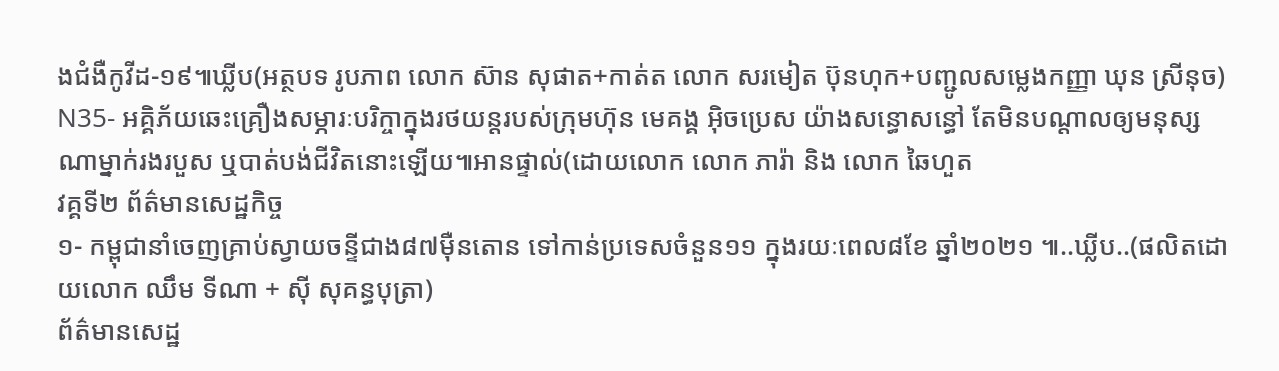ងជំងឺកូវីដ-១៩៕ឃ្លីប(អត្ថបទ រូបភាព លោក ស៊ាន សុផាត+កាត់ត លោក សរមៀត ប៊ុនហុក+បញ្ជូលសម្លេងកញ្ញា ឃុន ស្រីនុច)
N35- អគ្គិភ័យឆេះគ្រឿងសម្ភារៈបរិក្ចាក្នុងរថយន្តរបស់ក្រុមហ៊ុន មេគង្គ អ៊ិចប្រេស យ៉ាងសន្ធោសន្ធៅ តែមិនបណ្ដាលឲ្យមនុស្សណាម្នាក់រងរបួស ឬបាត់បង់ជីវិតនោះឡើយ៕អានផ្ទាល់(ដោយលោក លោក ភារ៉ា និង លោក ឆៃហួត
វគ្គទី២ ព័ត៌មានសេដ្ឋកិច្ច
១- កម្ពុជានាំចេញគ្រាប់ស្វាយចន្ទីជាង៨៧ម៉ឺនតោន ទៅកាន់ប្រទេសចំនួន១១ ក្នុងរយៈពេល៨ខែ ឆ្នាំ២០២១ ៕..ឃ្លីប..(ផលិតដោយលោក ឈឹម ទីណា + ស៊ី សុគន្ធបុត្រា)
ព័ត៌មានសេដ្ឋ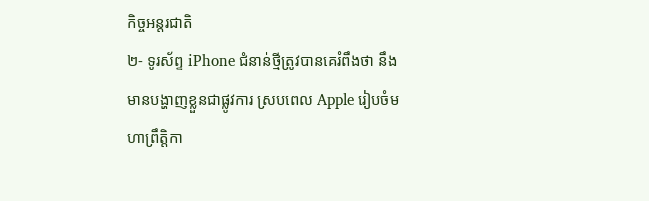កិច្ចអន្តរជាតិ
២- ទូរស័ព្ទ iPhone ជំនាន់ថ្មីត្រូវបានគេរំពឹងថា នឹងមានបង្ហាញខ្លួនជាផ្លូវការ ស្របពេល Apple រៀបចំមហាព្រឹត្តិកា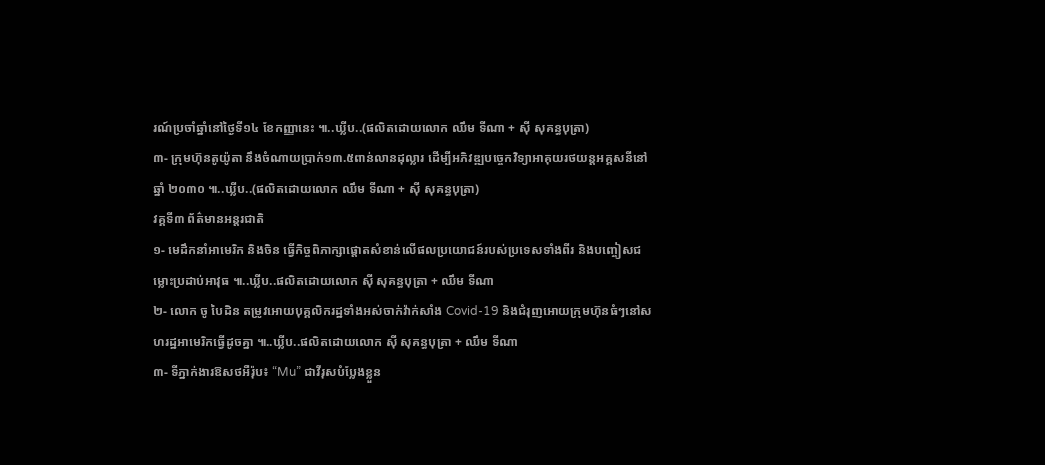រណ៍ប្រចាំឆ្នាំនៅថ្ងៃទី១៤ ខែកញ្ញានេះ ៕..ឃ្លីប..(ផលិតដោយលោក ឈឹម ទីណា + ស៊ី សុគន្ធបុត្រា)
៣- ក្រុមហ៊ុនតូយ៉ូតា នឹងចំណាយប្រាក់១៣.៥ពាន់លានដុល្លារ ដើម្បីអភិវឌ្ឍបច្ចេកវិទ្យាអាគុយរថយន្តអគ្គសនីនៅឆ្នាំ ២០៣០ ៕..ឃ្លីប..(ផលិតដោយលោក ឈឹម ទីណា + ស៊ី សុគន្ធបុត្រា)
វគ្គទី៣ ព័ត៌មានអន្តរជាតិ
១- មេដឹកនាំអាមេរិក និងចិន ធ្វើកិច្ចពិភាក្សាផ្តោតសំខាន់លើផលប្រយោជន៍របស់ប្រទេសទាំងពីរ និងបញ្ចៀសជម្លោះប្រដាប់អាវុធ ៕..ឃ្លីប..ផលិតដោយលោក ស៊ី សុគន្ធបុត្រា + ឈឹម ទីណា
២- លោក ចូ បៃដិន តម្រូវអោយបុគ្គលិករដ្ឋទាំងអស់ចាក់វ៉ាក់សាំង Covid-19 និងជំរុញអោយក្រុមហ៊ុនធំៗនៅសហរដ្ឋអាមេរិកធ្វើដូចគ្នា ៕..ឃ្លីប..ផលិតដោយលោក ស៊ី សុគន្ធបុត្រា + ឈឹម ទីណា
៣- ទីភ្នាក់ងារឱសថអឺរ៉ុប៖ “Mu” ជាវីរុសបំប្លែងខ្លួន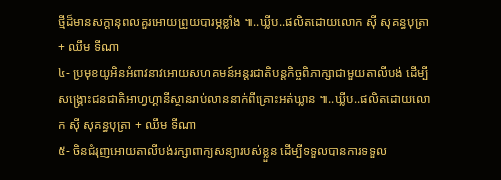ថ្មីដ៏មានសក្តានុពលគួរអោយព្រួយបារម្ភខ្លាំង ៕..ឃ្លីប..ផលិតដោយលោក ស៊ី សុគន្ធបុត្រា + ឈឹម ទីណា
៤- ប្រមុខយូអិនអំពាវនាវអោយសហគមន៍អន្តរជាតិបន្តកិច្ចពិភាក្សាជាមួយតាលីបង់ ដើម្បីសង្គ្រោះជនជាតិអាហ្វហ្គានីស្ថានរាប់លាននាក់ពីគ្រោះអត់ឃ្លាន ៕..ឃ្លីប..ផលិតដោយលោក ស៊ី សុគន្ធបុត្រា + ឈឹម ទីណា
៥- ចិនជំរុញអោយតាលីបង់រក្សាពាក្យសន្យារបស់ខ្លួន ដើម្បីទទួលបានការទទួល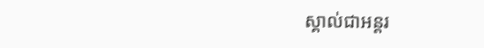ស្គាល់ជាអន្តរ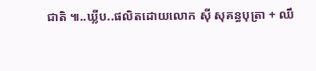ជាតិ ៕..ឃ្លីប..ផលិតដោយលោក ស៊ី សុគន្ធបុត្រា + ឈឹ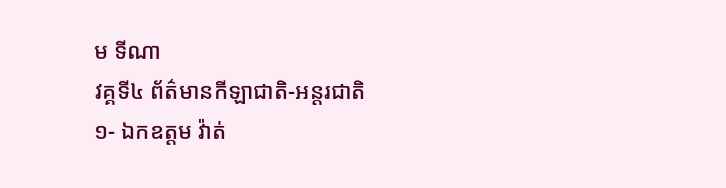ម ទីណា
វគ្គទី៤ ព័ត៌មានកីឡាជាតិ-អន្តរជាតិ
១- ឯកឧត្តម វ៉ាត់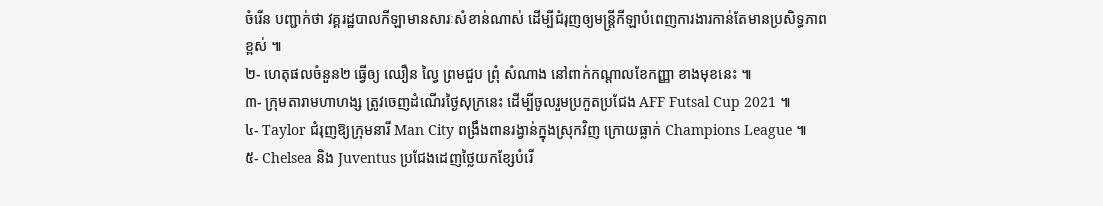ចំរើន បញ្ជាក់ថា វគ្គរដ្ឋបាលកីឡាមានសារៈសំខាន់ណាស់ ដើម្បីជំរុញឲ្យមន្ត្រីកីឡាបំពេញការងារកាន់តែមានប្រសិទ្ធភាពខ្ពស់ ៕
២- ហេតុផលចំនួន២ ធ្វើឲ្យ ឈឿន ល្វៃ ព្រមជួប ព្រុំ សំណាង នៅពាក់កណ្តាលខែកញ្ញា ខាងមុខនេះ ៕
៣- ក្រុមតារាមហាហង្ស ត្រូវចេញដំណើរថ្ងៃសុក្រនេះ ដើម្បីចូលរួមប្រកួតប្រជែង AFF Futsal Cup 2021 ៕
៤- Taylor ជំរុញឱ្យក្រុមនារី Man City ពង្រឹងពានរង្វាន់ក្នុងស្រុកវិញ ក្រោយធ្លាក់ Champions League ៕
៥- Chelsea និង Juventus ប្រជែងដេញថ្លៃយកខ្សែបំរើ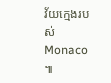វ័យក្មេងរបស់ Monaco ៕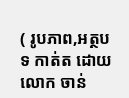( រូបភាព,អត្ថបទ កាត់ត ដោយ លោក ចាន់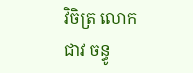វិចិត្រ លោក ជាវ ចន្ធូ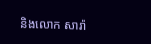និងលោក សារ៉ា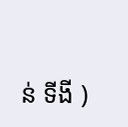ន់ ទីងី )